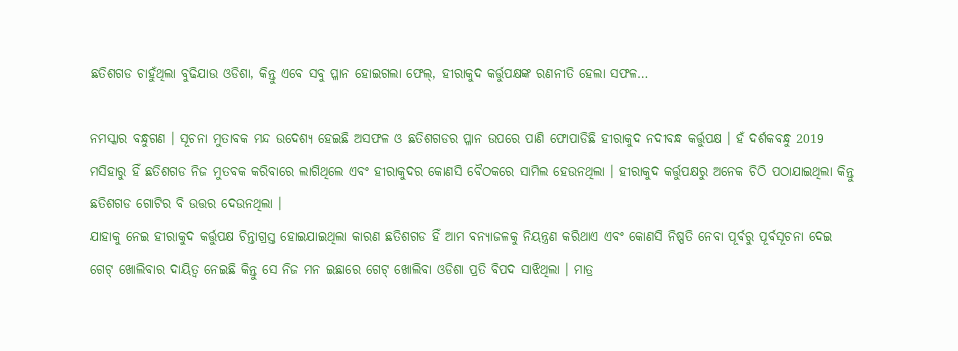ଛତିଶଗଡ ଚାହୁଁଥିଲା ବୁଢିଯାଉ ଓଡିଶା, କିନ୍ତୁ ଏବେ ସବୁ ପ୍ଳାନ ହୋଇଗଲା ଫେଲ୍, ହୀରାକୁଦ କର୍ତ୍ତୁପକ୍ଷଙ୍କ ରଣନୀତି ହେଲା ସଫଳ…

ନମସ୍କାର ବନ୍ଧୁଗଣ । ସୂଚନା ମୁତାବକ ମନ୍ଦ ଉଦେଶ୍ୟ ହେଇଛି ଅସଫଳ ଓ ଛତିଶଗଡର ପ୍ଳାନ ଉପରେ ପାଣି ଫୋପାଡିଛି ହୀରାକୁଦ ନଦୀବନ୍ଧ କର୍ତ୍ତୁପକ୍ଷ । ହଁ ଦର୍ଶକବନ୍ଧୁ 2019 ମସିହାରୁ ହିଁ ଛତିଶଗଡ ନିଜ ମୁତବକ କରିବାରେ ଲାଗିଥିଲେ ଏବଂ ହୀରାକୁଦର କୋଣସି ବୈଠକରେ ସାମିଲ ହେଉନଥିଲା । ହୀରାକୁଦ କର୍ତ୍ତୁପକ୍ଷରୁ ଅନେକ ଚିଠି ପଠାଯାଇଥିଲା କିନ୍ତୁ ଛତିଶଗଡ ଗୋଟିର ବି ଉତ୍ତର ଦେଉନଥିଲା ।
ଯାହାକୁ ନେଇ ହୀରାକୁଦ କର୍ତ୍ତୁପକ୍ଷ ଚିନ୍ତାଗ୍ରସ୍ତ ହୋଇଯାଇଥିଲା କାରଣ ଛତିଶଗଡ ହିଁ ଆମ ବନ୍ୟାଜଳକୁ ନିୟନ୍ତ୍ରଣ କରିଥାଏ ଏବଂ କୋଣସି ନିଷ୍ପତି ନେବା ପୂର୍ବରୁ ପୂର୍ବସୂଚନା ଦେଇ ଗେଟ୍ ଖୋଲିବାର ଦାୟିତ୍ଵ ନେଇଛି କିନ୍ତୁ ସେ ନିଜ ମନ ଇଛାରେ ଗେଟ୍ ଖୋଲିବା ଓଡିଶା ପ୍ରତି ବିପଦ ସାଝିଥିଲା । ମାତ୍ର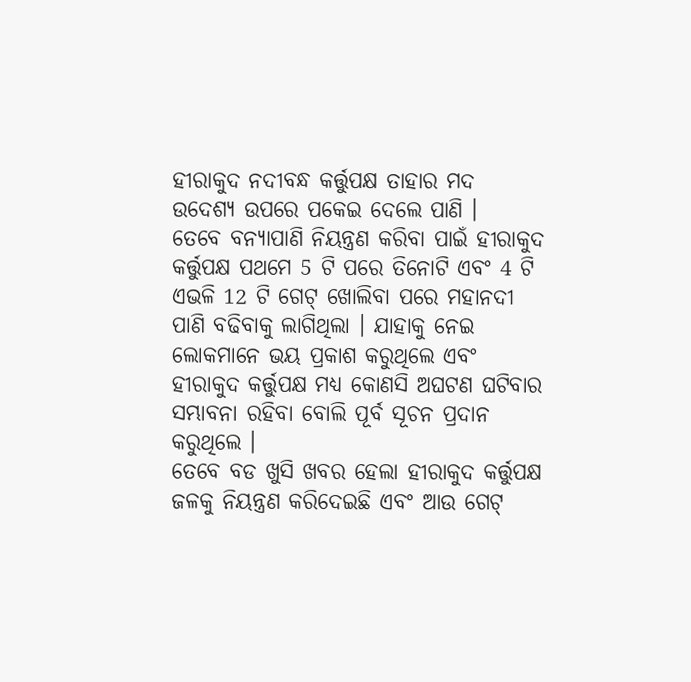ହୀରାକୁଦ ନଦୀବନ୍ଧ କର୍ତ୍ତୁପକ୍ଷ ତାହାର ମଦ ଉଦେଶ୍ୟ ଉପରେ ପକେଇ ଦେଲେ ପାଣି ।
ତେବେ ବନ୍ୟାପାଣି ନିୟନ୍ତ୍ରଣ କରିବା ପାଇଁ ହୀରାକୁଦ କର୍ତ୍ତୁପକ୍ଷ ପଥମେ 5 ଟି ପରେ ତିନୋଟି ଏବଂ 4 ଟି ଏଭଳି 12 ଟି ଗେଟ୍ ଖୋଲିବା ପରେ ମହାନଦୀ ପାଣି ବଢିବାକୁ ଲାଗିଥିଲା । ଯାହାକୁ ନେଇ ଲୋକମାନେ ଭୟ ପ୍ରକାଶ କରୁଥିଲେ ଏବଂ ହୀରାକୁଦ କର୍ତ୍ତୁପକ୍ଷ ମଧ୍ୟ କୋଣସି ଅଘଟଣ ଘଟିବାର ସମ୍ଭାବନା ରହିବା ବୋଲି ପୂର୍ବ ସୂଚନ ପ୍ରଦାନ କରୁଥିଲେ ।
ତେବେ ବଡ ଖୁସି ଖବର ହେଲା ହୀରାକୁଦ କର୍ତ୍ତୁପକ୍ଷ ଜଳକୁ ନିୟନ୍ତ୍ରଣ କରିଦେଇଛି ଏବଂ ଆଉ ଗେଟ୍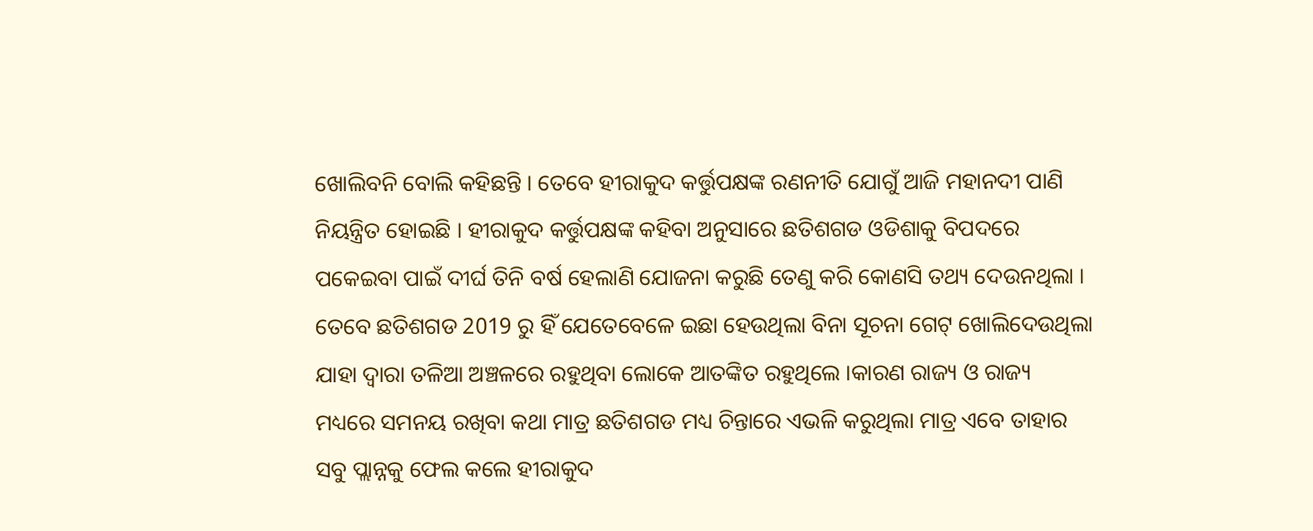ଖୋଲିବନି ବୋଲି କହିଛନ୍ତି । ତେବେ ହୀରାକୁଦ କର୍ତ୍ତୁପକ୍ଷଙ୍କ ରଣନୀତି ଯୋଗୁଁ ଆଜି ମହାନଦୀ ପାଣି ନିୟନ୍ତ୍ରିତ ହୋଇଛି । ହୀରାକୁଦ କର୍ତ୍ତୁପକ୍ଷଙ୍କ କହିବା ଅନୁସାରେ ଛତିଶଗଡ ଓଡିଶାକୁ ବିପଦରେ ପକେଇବା ପାଇଁ ଦୀର୍ଘ ତିନି ବର୍ଷ ହେଲାଣି ଯୋଜନା କରୁଛି ତେଣୁ କରି କୋଣସି ତଥ୍ୟ ଦେଉନଥିଲା ।
ତେବେ ଛତିଶଗଡ 2019 ରୁ ହିଁ ଯେତେବେଳେ ଇଛା ହେଉଥିଲା ବିନା ସୂଚନା ଗେଟ୍ ଖୋଲିଦେଉଥିଲା ଯାହା ଦ୍ଵାରା ତଳିଆ ଅଞ୍ଚଳରେ ରହୁଥିବା ଲୋକେ ଆତଙ୍କିତ ରହୁଥିଲେ ।କାରଣ ରାଜ୍ୟ ଓ ରାଜ୍ୟ ମଧ୍ୟରେ ସମନୟ ରଖିବା କଥା ମାତ୍ର ଛତିଶଗଡ ମଧ୍ୟ ଚିନ୍ତାରେ ଏଭଳି କରୁଥିଲା ମାତ୍ର ଏବେ ତାହାର ସବୁ ପ୍ଲାନ୍ନକୁ ଫେଲ କଲେ ହୀରାକୁଦ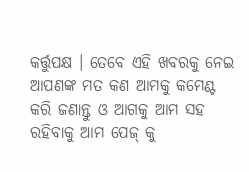କର୍ତ୍ତୁପକ୍ଷ । ତେବେ ଏହି ଖବରକୁ ନେଇ ଆପଣଙ୍କ ମତ କଣ ଆମକୁ କମେଣ୍ଟ କରି ଜଣାନ୍ତୁ ଓ ଆଗକୁ ଆମ ସହ ରହିବାକୁ ଆମ ପେଜ୍ କୁ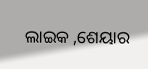ଲାଇକ ,ଶେୟାର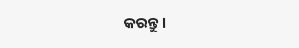କରନ୍ତୁ ।